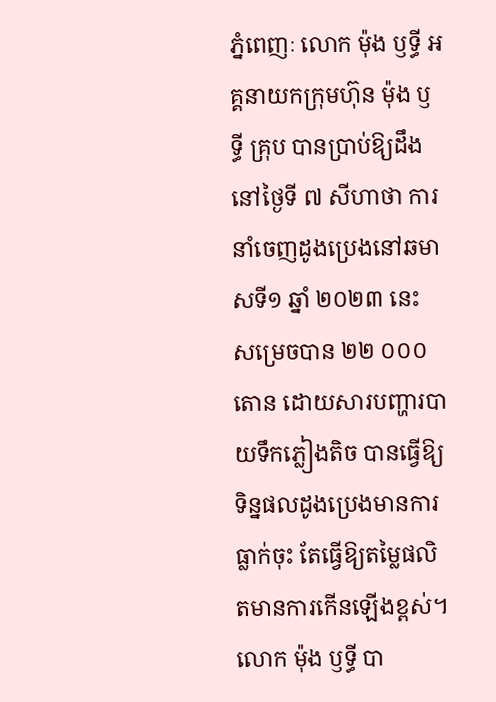ភ្នំពេញៈ លោក ម៉ុង ឫទ្ធី អគ្គនាយកក្រុមហ៊ុន ម៉ុង ឫទ្ធី គ្រុប បានប្រាប់ឱ្យដឹងនៅថ្ងៃទី ៧ សីហាថា ការនាំចេញដូងប្រេងនៅឆមាសទី១ ឆ្នាំ ២០២៣ នេះ សម្រេចបាន ២២ ០០០ តោន ដោយសារបញ្ហារបាយទឹកភ្លៀងតិច បានធ្វើឱ្យទិន្នផលដូងប្រេងមានការធ្លាក់ចុះ តែធ្វើឱ្យតម្លៃផលិតមានការកើនឡើងខ្ពស់។
លោក ម៉ុង ឫទ្ធី បា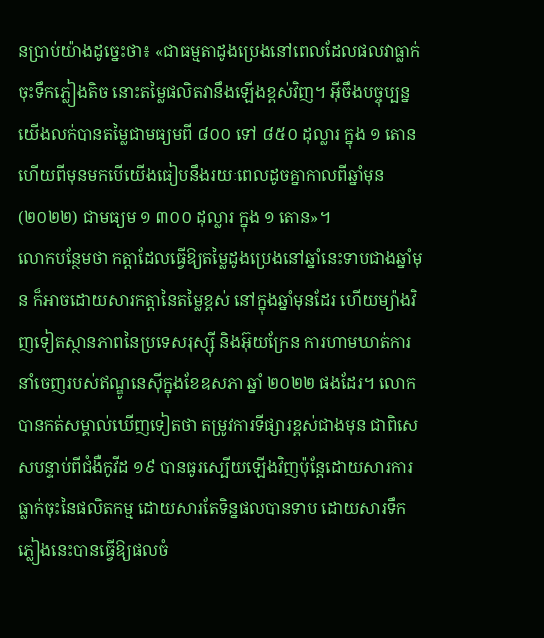នប្រាប់យ៉ាងដូច្នេះថា៖ «ជាធម្មតាដូងប្រេងនៅពេលដែលផលវាធ្លាក់ចុះទឹកភ្លៀងតិច នោះតម្លៃផលិតវានឹងឡើងខ្ពស់វិញ។ អ៊ីចឹងបច្ចុប្បន្ន យើងលក់បានតម្លៃជាមធ្យមពី ៨០០ ទៅ ៨៥០ ដុល្លារ ក្នុង ១ តោន ហើយពីមុនមកបើយើងធៀបនឹងរយៈពេលដូចគ្នាកាលពីឆ្នាំមុន (២០២២) ជាមធ្យម ១ ៣០០ ដុល្លារ ក្នុង ១ តោន»។
លោកបន្ថែមថា កត្តាដែលធ្វើឱ្យតម្លៃដូងប្រេងនៅឆ្នាំនេះទាបជាងឆ្នាំមុន ក៏អាចដោយសារកត្តានៃតម្លៃខ្ពស់ នៅក្នុងឆ្នាំមុនដែរ ហើយម្យ៉ាងវិញទៀតស្ថានភាពនៃប្រទេសរុស្ស៊ី និងអ៊ុយក្រែន ការហាមឃាត់ការនាំចេញរបស់ឥណ្ឌូនេស៊ីក្នុងខែឧសភា ឆ្នាំ ២០២២ ផងដែរ។ លោកបានកត់សម្គាល់ឃើញទៀតថា តម្រូវការទីផ្សារខ្ពស់ជាងមុន ជាពិសេសបន្ទាប់ពីជំងឺកូវីដ ១៩ បានធូរស្បើយឡើងវិញប៉ុន្តែដោយសារការធ្លាក់ចុះនៃផលិតកម្ម ដោយសារតែទិន្នផលបានទាប ដោយសារទឹកភ្លៀងនេះបានធ្វើឱ្យផលចំ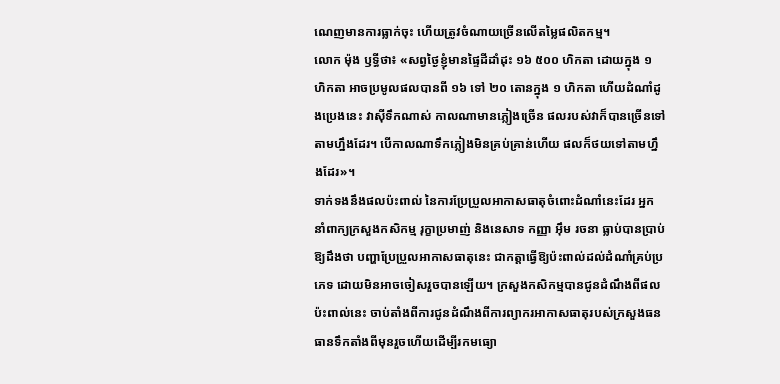ណេញមានការធ្លាក់ចុះ ហើយត្រូវចំណាយច្រើនលើតម្លៃផលិតកម្ម។
លោក ម៉ុង ឫទ្ធីថា៖ «សព្វថ្ងៃខ្ញុំមានផ្ទៃដីដាំដុះ ១៦ ៥០០ ហិកតា ដោយក្នុង ១ ហិកតា អាចប្រមូលផលបានពី ១៦ ទៅ ២០ តោនក្នុង ១ ហិកតា ហើយដំណាំដូងប្រេងនេះ វាស៊ីទឹកណាស់ កាលណាមានភ្លៀងច្រើន ផលរបស់វាក៏បានច្រើនទៅតាមហ្នឹងដែរ។ បើកាលណាទឹកភ្លៀងមិនគ្រប់គ្រាន់ហើយ ផលក៏ថយទៅតាមហ្នឹងដែរ»។
ទាក់ទងនឹងផលប៉ះពាល់ នៃការប្រែប្រួលអាកាសធាតុចំពោះដំណាំនេះដែរ អ្នកនាំពាក្យក្រសួងកសិកម្ម រុក្ខាប្រមាញ់ និងនេសាទ កញ្ញា អ៊ឹម រចនា ធ្លាប់បានប្រាប់ឱ្យដឹងថា បញ្ហាប្រែប្រួលអាកាសធាតុនេះ ជាកត្តាធ្វើឱ្យប៉ះពាល់ដល់ដំណាំគ្រប់ប្រភេទ ដោយមិនអាចចៀសរួចបានឡើយ។ ក្រសួងកសិកម្មបានជូនដំណឹងពីផលប៉ះពាល់នេះ ចាប់តាំងពីការជូនដំណឹងពីការព្យាករអាកាសធាតុរបស់ក្រសួងធនធានទឹកតាំងពីមុនរួចហើយដើម្បីរកមធ្យោ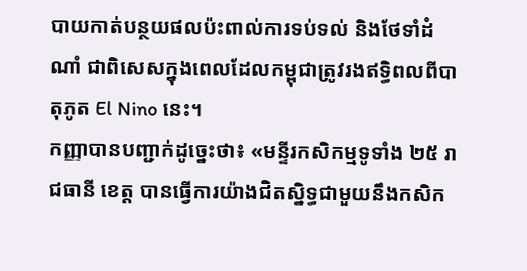បាយកាត់បន្ថយផលប៉ះពាល់ការទប់ទល់ និងថែទាំដំណាំ ជាពិសេសក្នុងពេលដែលកម្ពុជាត្រូវរងឥទ្ធិពលពីបាតុភូត El Nino នេះ។
កញ្ញាបានបញ្ជាក់ដូច្នេះថា៖ «មន្ទីរកសិកម្មទូទាំង ២៥ រាជធានី ខេត្ត បានធ្វើការយ៉ាងជិតស្និទ្ធជាមួយនឹងកសិក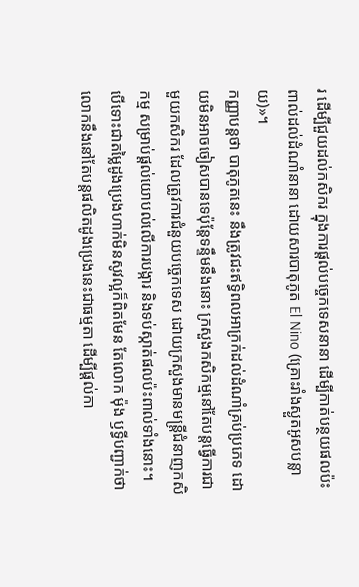រ ដើម្បីជួយដល់កសិករ ក្នុងការផ្តល់បច្ចេកទេសនានា ដើម្បីកាត់បន្ថយផលប៉ះពាល់ដល់ដំណាំនានា ដោយសារបាតុភូត El Nino (គ្រោះរាំងស្ងួតអូសបន្លាយ)»។
កញ្ញាបន្តថា បាតុភូតនេះ នឹងត្រូវជះឥទ្ធិពលអាក្រក់ដល់ដំណាំគ្រប់ប្រភេទ ដោយមិនអាចចៀសបានទេប៉ុន្តែទន្ទឹមនឹងនោះ ក្រសួងកសិកម្មនៅតែបន្តធ្វើការជាមួយកសិករ ដែលត្រូវការជំនួយបច្ចេកទេស ដោយក្រសួងមានមន្ត្រីជំនាញកសិកម្ម សម្រាប់ផ្តល់យោបល់លើការបង្ការ និងទប់ស្កាត់ផលប៉ះពាល់ទាំងនោះ។
បើទោះជាតម្លៃដូងប្រេងហាក់មិនសូវល្អក៏ពិតមែន តែលោក ម៉ុង ឫទ្ធីបញ្ជាក់ថា លោកនឹងនៅតែបន្តផលិតដូងប្រេងនេះជាធម្មតា ដើម្បីផ្តល់កា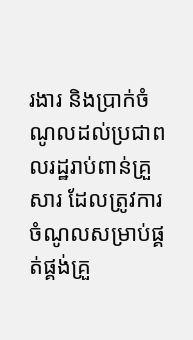រងារ និងប្រាក់ចំណូលដល់ប្រជាពលរដ្ឋរាប់ពាន់គ្រួសារ ដែលត្រូវការចំណូលសម្រាប់ផ្គត់ផ្គង់គ្រួ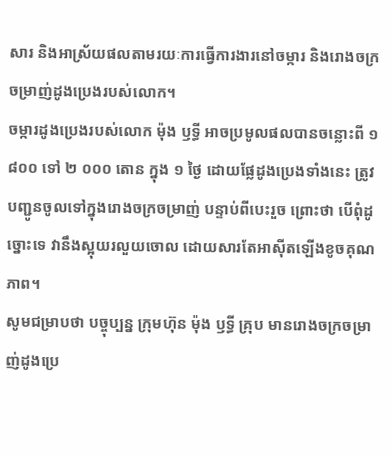សារ និងអាស្រ័យផលតាមរយៈការធ្វើការងារនៅចម្ការ និងរោងចក្រចម្រាញ់ដូងប្រេងរបស់លោក។
ចម្ការដូងប្រេងរបស់លោក ម៉ុង ឫទ្ធី អាចប្រមូលផលបានចន្លោះពី ១ ៨០០ ទៅ ២ ០០០ តោន ក្នុង ១ ថ្ងៃ ដោយផ្លែដូងប្រេងទាំងនេះ ត្រូវបញ្ជូនចូលទៅក្នុងរោងចក្រចម្រាញ់ បន្ទាប់ពីបេះរួច ព្រោះថា បើពុំដូច្នោះទេ វានឹងស្អុយរលួយចោល ដោយសារតែអាស៊ីតឡើងខូចគុណភាព។
សូមជម្រាបថា បច្ចុប្បន្ន ក្រុមហ៊ុន ម៉ុង ឫទ្ធី គ្រុប មានរោងចក្រចម្រាញ់ដូងប្រេ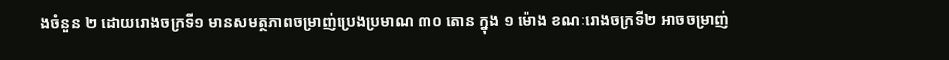ងចំនួន ២ ដោយរោងចក្រទី១ មានសមត្ថភាពចម្រាញ់ប្រេងប្រមាណ ៣០ តោន ក្នុង ១ ម៉ោង ខណៈរោងចក្រទី២ អាចចម្រាញ់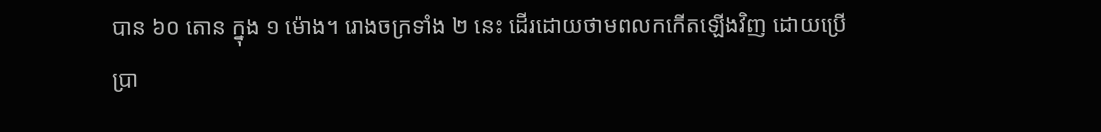បាន ៦០ តោន ក្នុង ១ ម៉ោង។ រោងចក្រទាំង ២ នេះ ដើរដោយថាមពលកកើតឡើងវិញ ដោយប្រើប្រា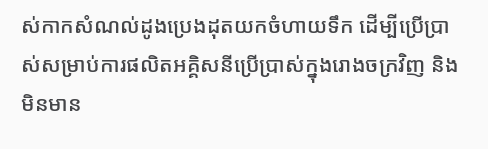ស់កាកសំណល់ដូងប្រេងដុតយកចំហាយទឹក ដើម្បីប្រើប្រាស់សម្រាប់ការផលិតអគ្គិសនីប្រើប្រាស់ក្នុងរោងចក្រវិញ និងមិនមាន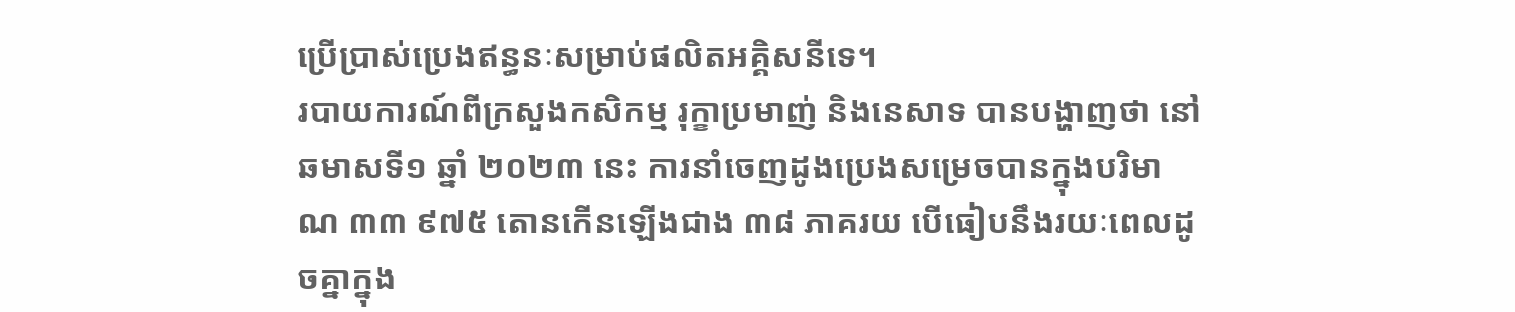ប្រើប្រាស់ប្រេងឥន្ធនៈសម្រាប់ផលិតអគ្គិសនីទេ។
របាយការណ៍ពីក្រសួងកសិកម្ម រុក្ខាប្រមាញ់ និងនេសាទ បានបង្ហាញថា នៅឆមាសទី១ ឆ្នាំ ២០២៣ នេះ ការនាំចេញដូងប្រេងសម្រេចបានក្នុងបរិមាណ ៣៣ ៩៧៥ តោនកើនឡើងជាង ៣៨ ភាគរយ បើធៀបនឹងរយៈពេលដូចគ្នាក្នុង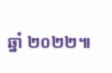ឆ្នាំ ២០២២៕